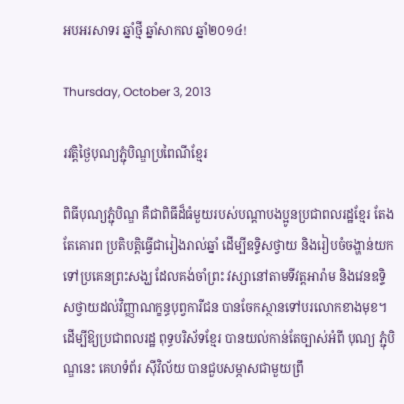អបអរសាទរ ឆ្នាំថ្មី ឆ្នាំសាកល ឆ្នាំ២០១៤!

Thursday, October 3, 2013

រវត្តិថ្ងៃបុណ្យភ្ជុំបិណ្ឌប្រពៃណីខ្មែរ

ពិធីបុណ្យភ្ជុំបិណ្ឌ គឺជាពិធីដ៏ធំមួយរបស់បណ្តាបងប្អូនប្រជាពលរដ្ឋខ្មែរ តែងតែគោរព ប្រតិបត្តិធ្វើជារៀងរាល់ឆ្នាំ ដើម្បីឧទ្ទិសថ្វាយ និងរៀបចំចង្ហាន់យកទៅប្រគេនព្រះសង្ឃ ដែលគង់ចាំព្រះ វស្សានៅតាមទីវត្តអារ៉ាម និងវេនឧទ្ទិសថ្វាយដល់វិញ្ញាណក្ខន្ធបុព្វការីជន បានចែកស្ថានទៅបរលោកខាងមុខ។ ដើម្បីឱ្យប្រជាពលរដ្ឋ ពុទ្ធបរិស័ទខ្មែរ បានយល់កាន់តែច្បាស់អំពី បុណ្យ ភ្ជុំបិណ្ឌនេះ គេហទំព័រ ស៊ីវិល័យ បានជួបសម្ភាសជាមួយព្រឹ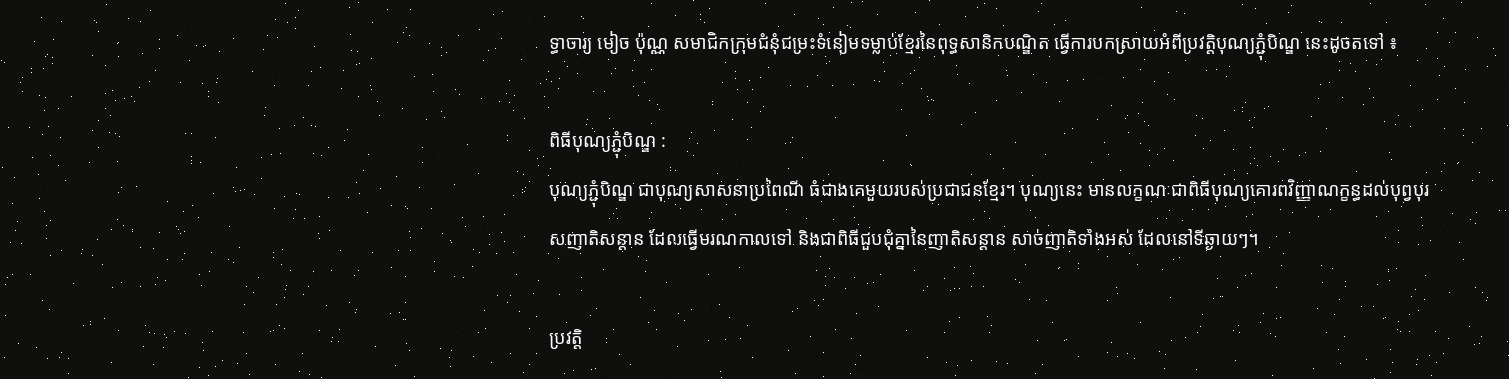ទ្ធាចារ្យ មៀច ប៉ុណ្ណ សមាជិកក្រុមជំនុំជម្រះទំនៀមទម្លាប់ខ្មែរនៃពុទ្ធសានិកបណ្ឌិត ធ្វើការបកស្រាយអំពីប្រវត្ដិបុណ្យភ្ជុំបិណ្ឌ នេះដូចតទៅ ៖

ពិធីបុណ្យភ្ជុំបិណ្ឌ :
បុណ្យភ្ជុំបិណ្ឌ ជាបុណ្យសាសនាប្រពៃណី ធំជាងគេមួយរបស់ប្រជាជនខ្មែរ។ បុណ្យនេះ មានលក្ខណៈជាពិធីបុណ្យគោរពវិញ្ញាណក្ខន្ធដល់បុព្វបុរសញាតិសន្ដាន ដែលធ្វើមរណកាលទៅ និងជាពិធីជួបជុំគ្នានៃញាតិសន្ដាន សាច់ញាតិទាំងអស់ ដែលនៅទីឆ្ងាយៗ។

ប្រវត្ដិ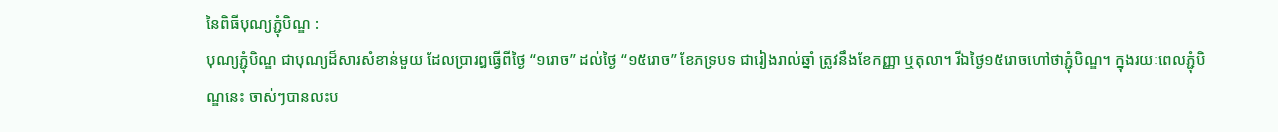នៃពិធីបុណ្យភ្ជុំបិណ្ឌ :
បុណ្យភ្ជុំបិណ្ឌ ជាបុណ្យដ៏សារសំខាន់មួយ ដែលប្រារឰធ្វើពីថ្ងៃ “១រោច” ដល់ថ្ងៃ “១៥រោច” ខែភទ្របទ ជារៀងរាល់ឆ្នាំ ត្រូវនឹងខែកញ្ញា ឬតុលា។ រីឯថ្ងៃ១៥រោចហៅថាភ្ជុំបិណ្ឌ។ ក្នុងរយៈពេលភ្ជុំបិណ្ឌនេះ ចាស់ៗបានលះប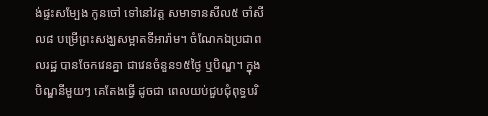ង់ផ្ទះសម្បែង កូនចៅ ទៅនៅវត្ដ សមាទានសីល៥ ចាំសីល៨ បម្រើព្រះសង្ឃសម្អាតទីអារ៉ាម។ ចំណែកឯប្រជាពលរដ្ឋ បានចែកវេនគ្នា ជាវេនចំនួន១៥ថ្ងៃ ឬបិណ្ឌ។ ក្នុងបិណ្ឌនីមួយៗ គេតែងធ្វើ ដូចជា ពេលយប់ជួបជុំពុទ្ធបរិ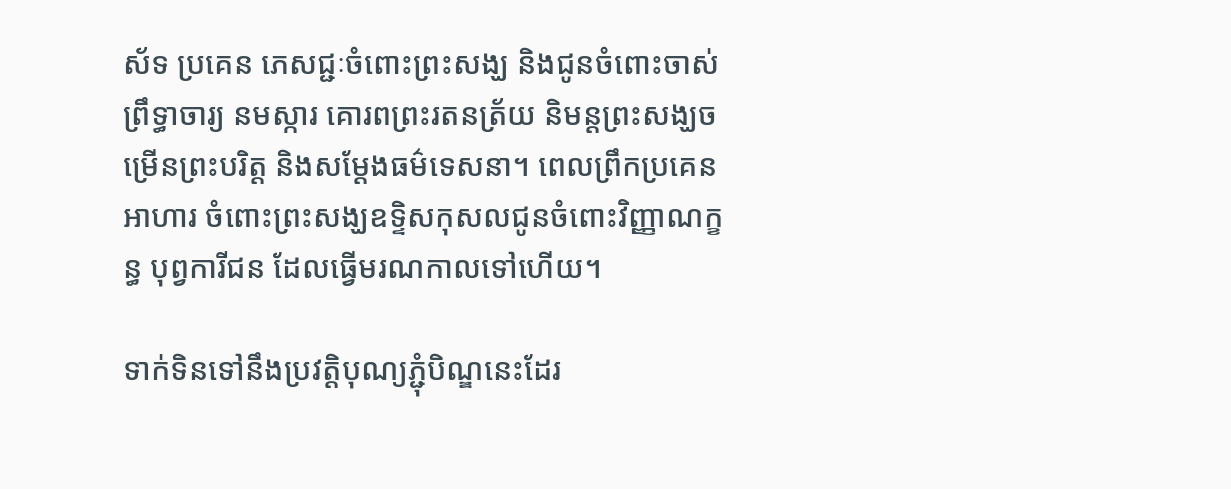ស័ទ ប្រគេន ភេសជ្ជៈចំពោះព្រះសង្ឃ និងជូនចំពោះចាស់ព្រឹទ្ធាចារ្យ នមស្ការ គោរពព្រះរតនត្រ័យ និមន្ដព្រះសង្ឃចម្រើនព្រះបរិត្ដ និងសម្ដែងធម៌ទេសនា។ ពេលព្រឹកប្រគេនអាហារ ចំពោះព្រះសង្ឃឧទ្ទិសកុសលជូនចំពោះវិញ្ញាណក្ខន្ធ បុព្វការីជន ដែលធ្វើមរណកាលទៅហើយ។

ទាក់ទិនទៅនឹងប្រវត្ដិបុណ្យភ្ជុំបិណ្ឌនេះដែរ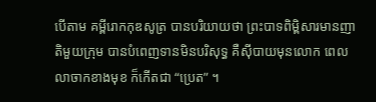បើតាម គម្ពីរោកកុឌសូត្រ បានបរិយាយថា ព្រះបាទពិម្ពិសារមានញាតិមួយក្រុម បានបំពេញទានមិនបរិសុទ្ធ គឺស៊ីបាយមុនលោក ពេលលាចាកខាងមុខ ក៏កើតជា “ប្រេត” ។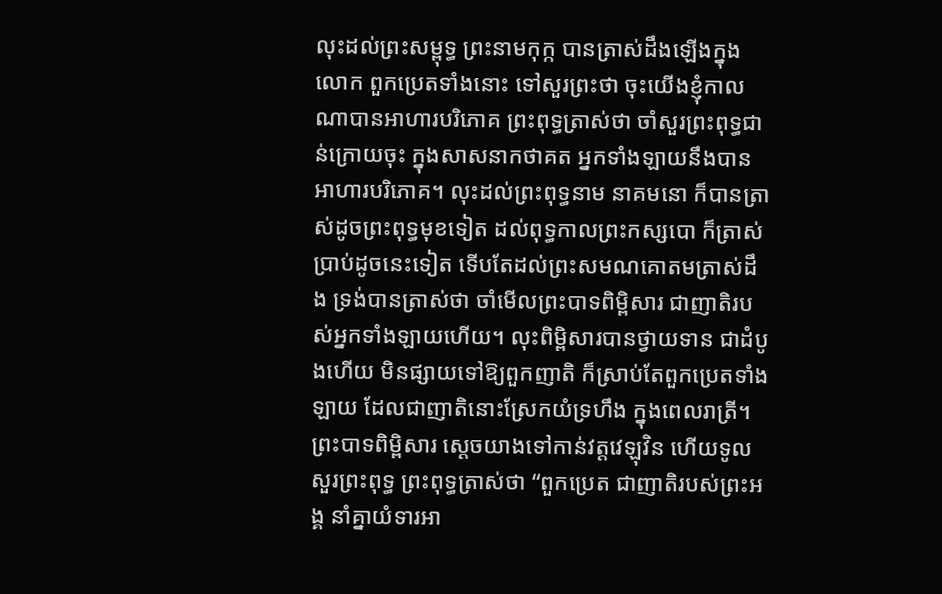លុះដល់ព្រះសម្ពុទ្ធ ព្រះនាមកុក្ក បានត្រាស់ដឹងឡើងក្នុងលោក ពួកប្រេតទាំងនោះ ទៅសួរព្រះថា ចុះយើងខ្ញុំកាលណាបានអាហារបរិភោគ ព្រះពុទ្ធត្រាស់ថា ចាំសួរព្រះពុទ្ធជាន់ក្រោយចុះ ក្នុងសាសនាកថាគត អ្នកទាំងឡាយនឹងបានអាហារបរិភោគ។ លុះដល់ព្រះពុទ្ធនាម នាគមនោ ក៏បានត្រាស់ដូចព្រះពុទ្ធមុខទៀត ដល់ពុទ្ធកាលព្រះកស្សបោ ក៏ត្រាស់ប្រាប់ដូចនេះទៀត ទើបតែដល់ព្រះសមណគោតមត្រាស់ដឹង ទ្រង់បានត្រាស់ថា ចាំមើលព្រះបាទពិម្ពិសារ ជាញាតិរបស់អ្នកទាំងឡាយហើយ។ លុះពិម្ពិសារបានថ្វាយទាន ជាដំបូងហើយ មិនផ្សាយទៅឱ្យពួកញាតិ ក៏ស្រាប់តែពួកប្រេតទាំងឡាយ ដែលជាញាតិនោះស្រែកយំទ្រហឹង ក្នុងពេលរាត្រី។ ព្រះបាទពិម្ពិសារ ស្ដេចយាងទៅកាន់វត្ដវេឡុវិន ហើយទូលសួរព្រះពុទ្ធ ព្រះពុទ្ធត្រាស់ថា “ពួកប្រេត ជាញាតិរបស់ព្រះអង្គ នាំគ្នាយំទារអា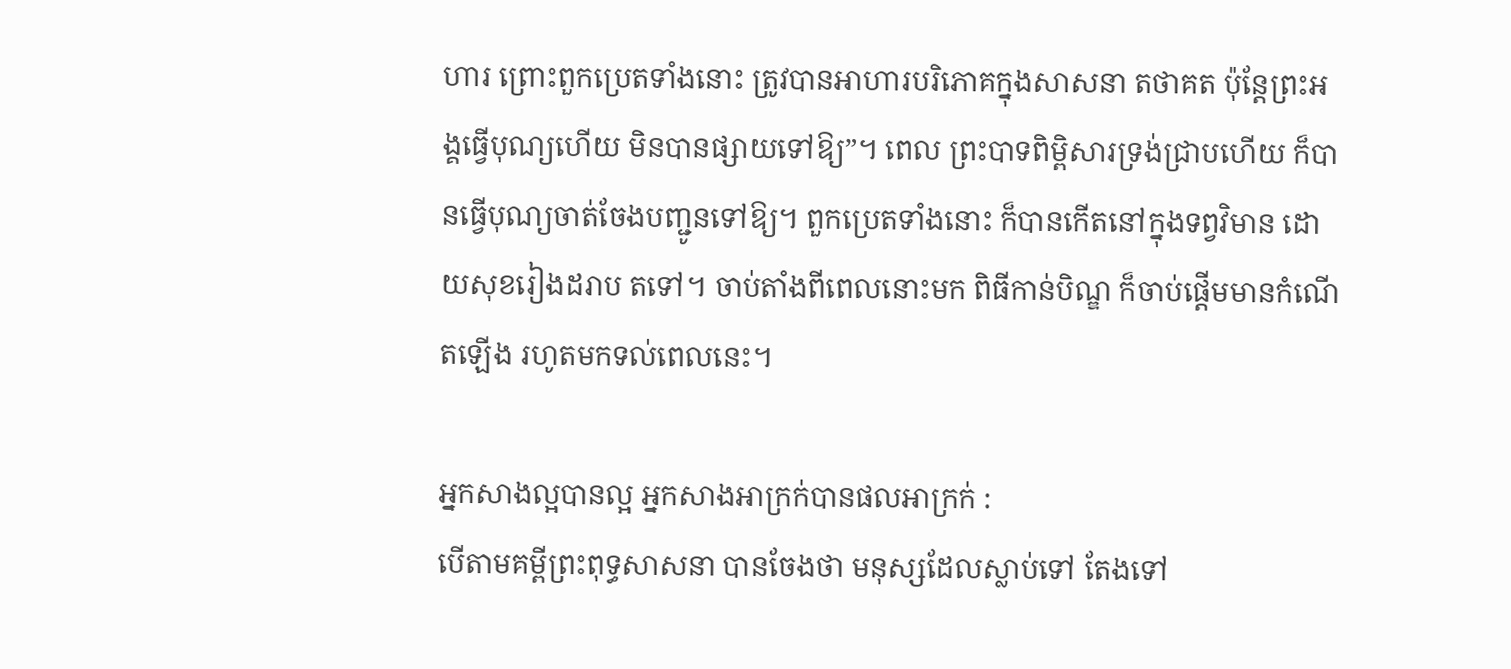ហារ ព្រោះពួកប្រេតទាំងនោះ ត្រូវបានអាហារបរិភោគក្នុងសាសនា តថាគត ប៉ុន្ដែព្រះអង្គធ្វើបុណ្យហើយ មិនបានផ្សាយទៅឱ្យ”។ ពេល ព្រះបាទពិម្ពិសារទ្រង់ជ្រាបហើយ ក៏បានធ្វើបុណ្យចាត់ចែងបញ្ជូនទៅឱ្យ។ ពួកប្រេតទាំងនោះ ក៏បានកើតនៅក្នុងទព្វវិមាន ដោយសុខរៀងដរាប តទៅ។ ចាប់តាំងពីពេលនោះមក ពិធីកាន់បិណ្ឌ ក៏ចាប់ផ្ដើមមានកំណើតឡើង រហូតមកទល់ពេលនេះ។

អ្នកសាងល្អបានល្អ អ្នកសាងអាក្រក់បានផលអាក្រក់ :
បើតាមគម្ពីព្រះពុទ្ធសាសនា បានចែងថា មនុស្សដែលស្លាប់ទៅ តែងទៅ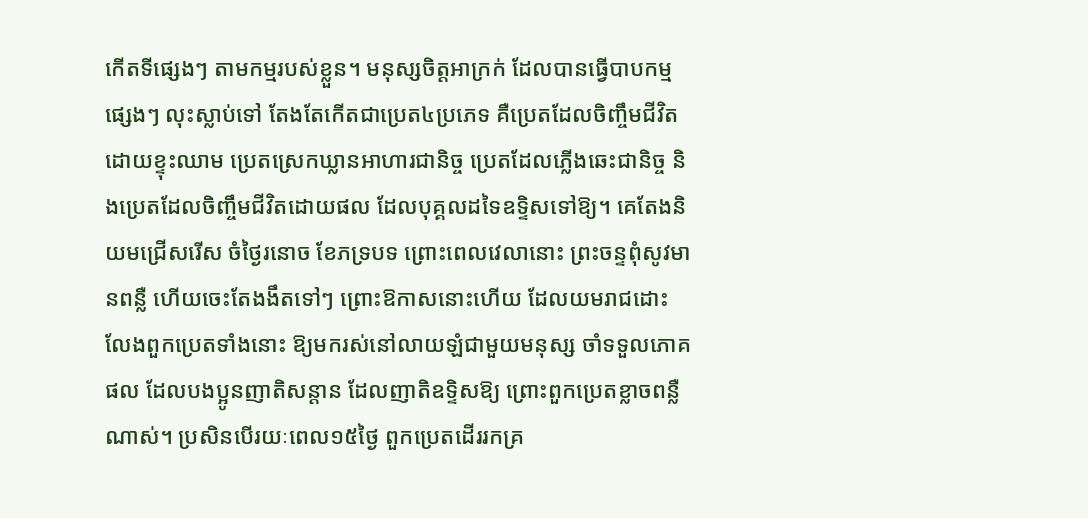កើតទីផ្សេងៗ តាមកម្មរបស់ខ្លួន។ មនុស្សចិត្ដអាក្រក់ ដែលបានធ្វើបាបកម្មផ្សេងៗ លុះស្លាប់ទៅ តែងតែកើតជាប្រេត៤ប្រភេទ គឺប្រេតដែលចិញ្ចឹមជីវិតដោយខ្ទុះឈាម ប្រេតស្រេកឃ្លានអាហារជានិច្ច ប្រេតដែលភ្លើងឆេះជានិច្ច និងប្រេតដែលចិញ្ចឹមជីវិតដោយផល ដែលបុគ្គលដទៃឧទ្ទិសទៅឱ្យ។ គេតែងនិយមជ្រើសរើស ចំថ្ងៃរនោច ខែភទ្របទ ព្រោះពេលវេលានោះ ព្រះចន្ទពុំសូវមានពន្លឺ ហើយចេះតែងងឹតទៅៗ ព្រោះឱកាសនោះហើយ ដែលយមរាជដោះលែងពួកប្រេតទាំងនោះ ឱ្យមករស់នៅលាយឡំជាមួយមនុស្ស ចាំទទួលភោគផល ដែលបងប្អូនញាតិសន្ដាន ដែលញាតិឧទ្ទិសឱ្យ ព្រោះពួកប្រេតខ្លាចពន្លឺណាស់។ ប្រសិនបើរយៈពេល១៥ថ្ងៃ ពួកប្រេតដើររកគ្រ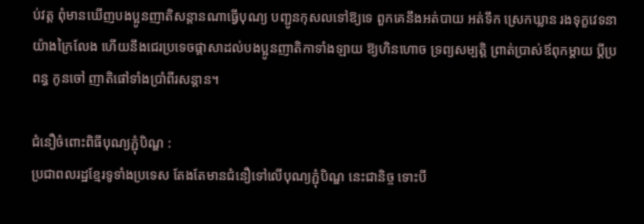ប់វត្ដ ពុំមានឃើញបងប្អូនញាតិសន្ដានណាធ្វើបុណ្យ បញ្ជូនកុសលទៅឱ្យទេ ពួកគេនឹងអត់បាយ អត់ទឹក ស្រេកឃ្លាន រងទុក្ខវេទនាយ៉ាងក្រៃលែង ហើយនឹងជេរប្រទេចផ្ដាសាដល់បងប្អូនញាតិកាទាំងឡាយ ឱ្យហិនហោច ទ្រព្យសម្បត្ដិ ព្រាត់ប្រាស់ឪពុកម្ដាយ ប្ដីប្រពន្ធ កូនចៅ ញាតិផៅទាំងប្រាំពីរសន្ដាន។

ជំនឿចំពោះពិធីបុណ្យភ្ជុំបិណ្ឌ :
ប្រជាពលរដ្ឋខ្មែរទូទាំងប្រទេស តែងតែមានជំនឿទៅលើបុណ្យភ្ជុំបិណ្ឌ នេះជានិច្ច ទោះបី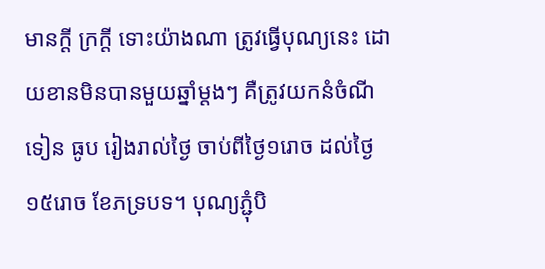មានក្ដី ក្រក្ដី ទោះយ៉ាងណា ត្រូវធ្វើបុណ្យនេះ ដោយខានមិនបានមួយឆ្នាំម្ដងៗ គឺត្រូវយកនំចំណី ទៀន ធូប រៀងរាល់ថ្ងៃ ចាប់ពីថ្ងៃ១រោច ដល់ថ្ងៃ១៥រោច ខែភទ្របទ។ បុណ្យភ្ជុំបិ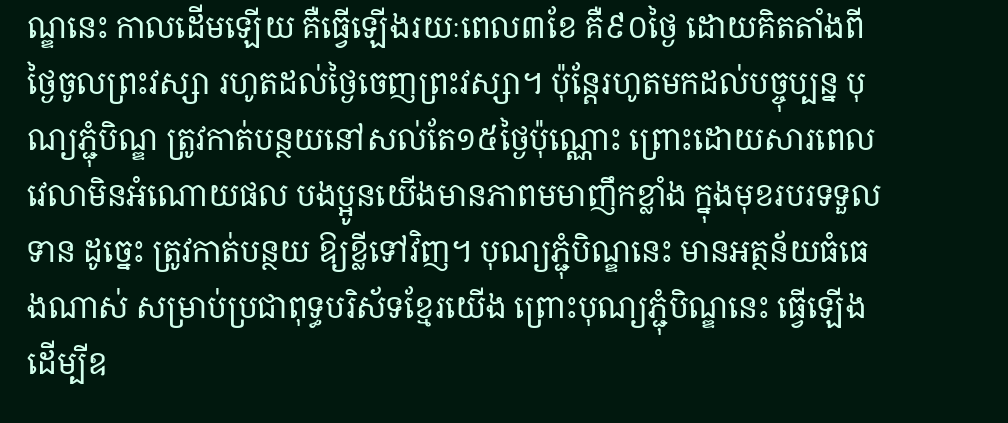ណ្ឌនេះ កាលដើមឡើយ គឺធ្វើឡើងរយៈពេល៣ខែ គឺ៩០ថ្ងៃ ដោយគិតតាំងពីថ្ងៃចូលព្រះវស្សា រហូតដល់ថ្ងៃចេញព្រះវស្សា។ ប៉ុន្ដែរហូតមកដល់បច្ចុប្បន្ន បុណ្យភ្ជុំបិណ្ឌ ត្រូវកាត់បន្ថយនៅសល់តែ១៥ថ្ងៃប៉ុណ្ណោះ ព្រោះដោយសារពេលវេលាមិនអំណោយផល បងប្អូនយើងមានភាពមមាញឹកខ្លាំង ក្នុងមុខរបរទទួលទាន ដូច្នេះ ត្រូវកាត់បន្ថយ ឱ្យខ្លីទៅវិញ។ បុណ្យភ្ជុំបិណ្ឌនេះ មានអត្ថន័យធំធេងណាស់ សម្រាប់ប្រជាពុទ្ធបរិស័ទខ្មែរយើង ព្រោះបុណ្យភ្ជុំបិណ្ឌនេះ ធ្វើឡើង ដើម្បីឧ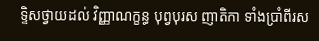ទ្ទិសថ្វាយដល់ វិញ្ញាណក្ខន្ធ បុព្វបុរស ញាតិកា ទាំងប្រាំពីរស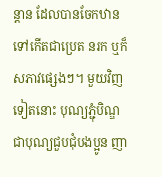ន្ដាន ដែលបានចែកឋានទៅកើតជាប្រេត នរក ឬក៏សភាវផ្សេងៗ។ មួយវិញទៀតនោះ បុណ្យភ្ជុំបិណ្ឌជាបុណ្យជួបជុំបងប្អូន ញា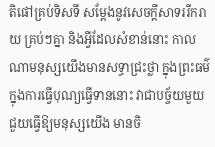តិផៅគ្រប់ទិសទី សម្ដែងនូវសេចក្ដីសាទររីករាយ គ្រប់ៗគ្នា និងអ្វីដែលសំខាន់នោះ កាលណាមនុស្សយើងមានសទ្ធាជ្រះថ្លា ក្នុងព្រះធម៌ ក្នុងការធ្វើបុណ្យធ្វើទាននោះ វាជាបច្ច័យមួយ ជួយធ្វើឱ្យមនុស្សយើង មានចិ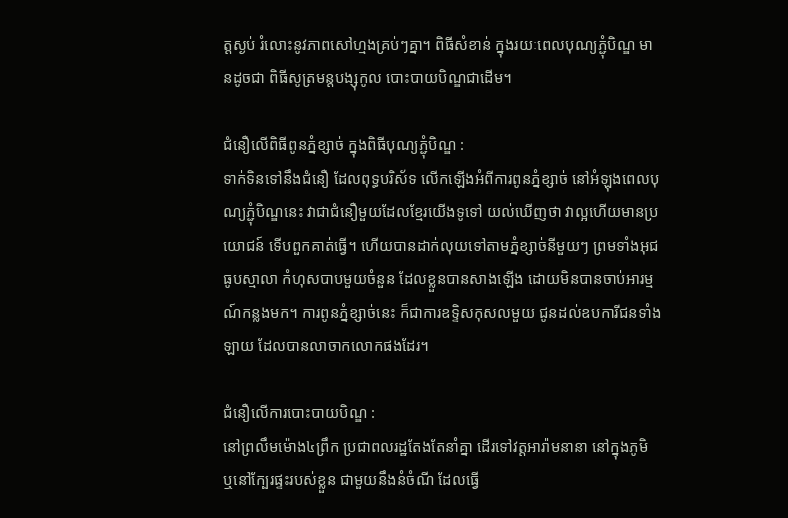ត្ដស្ងប់ រំលោះនូវភាពសៅហ្មងគ្រប់ៗគ្នា។ ពិធីសំខាន់ ក្នុងរយៈពេលបុណ្យភ្ជុំបិណ្ឌ មានដូចជា ពិធីសូត្រមន្ដបង្សុកូល បោះបាយបិណ្ឌជាដើម។

ជំនឿលើពិធីពូនភ្នំខ្សាច់ ក្នុងពិធីបុណ្យភ្ជុំបិណ្ឌ :
ទាក់ទិនទៅនឹងជំនឿ ដែលពុទ្ធបរិស័ទ លើកឡើងអំពីការពូនភ្នំខ្សាច់ នៅអំឡុងពេលបុណ្យភ្ជុំបិណ្ឌនេះ វាជាជំនឿមួយដែលខ្មែរយើងទូទៅ យល់ឃើញថា វាល្អហើយមានប្រយោជន៍ ទើបពួកគាត់ធ្វើ។ ហើយបានដាក់លុយទៅតាមភ្នំខ្សាច់នីមួយៗ ព្រមទាំងអុជធូបស្មាលា កំហុសបាបមួយចំនួន ដែលខ្លួនបានសាងឡើង ដោយមិនបានចាប់អារម្មណ៍កន្លងមក។ ការពូនភ្នំខ្សាច់នេះ ក៏ជាការឧទ្ទិសកុសលមួយ ជូនដល់ឧបការីជនទាំងឡាយ ដែលបានលាចាកលោកផងដែរ។

ជំនឿលើការបោះបាយបិណ្ឌ :
នៅព្រលឹមម៉ោង៤ព្រឹក ប្រជាពលរដ្ឋតែងតែនាំគ្នា ដើរទៅវត្ដអារ៉ាមនានា នៅក្នុងភូមិ ឬនៅក្បែរផ្ទះរបស់ខ្លួន ជាមួយនឹងនំចំណី ដែលធ្វើ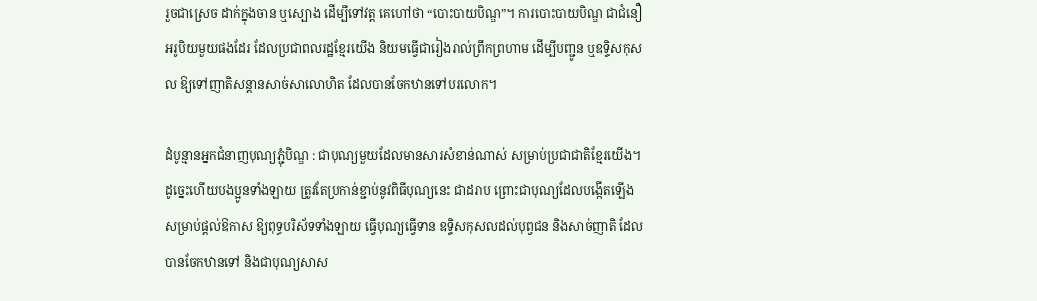រួចជាស្រេច ដាក់ក្នុងចាន ឬស្បោង ដើម្បីទៅវត្ដ គេហៅថា “បោះបាយបិណ្ឌ”។ ការបោះបាយបិណ្ឌ ជាជំនឿអរូបិយមួយផងដែរ ដែលប្រជាពលរដ្ឋខ្មែរយើង និយមធ្វើជារៀងរាល់ព្រឹកព្រហាម ដើម្បីបញ្ជូន ឬឧទ្ទិសកុសល ឱ្យទៅញាតិសន្ដានសាច់សាលោហិត ដែលបានចែកឋានទៅបរលោក។

ដំបូន្មានអ្នកជំនាញបុណ្យភ្ជុំបិណ្ឌ : ជាបុណ្យមួយដែលមានសារសំខាន់ណាស់ សម្រាប់ប្រជាជាតិខ្មែរយើង។ ដូច្នេះហើយបងប្អូនទាំងឡាយ ត្រូវតែប្រកាន់ខ្ជាប់នូវពិធីបុណ្យនេះ ជាដរាប ព្រោះជាបុណ្យដែលបង្កើតឡើង សម្រាប់ផ្ដល់ឱកាស ឱ្យពុទ្ធបរិស័ទទាំងឡាយ ធ្វើបុណ្យធ្វើទាន ឧទ្ទិសកុសលដល់បុព្វជន និងសាច់ញាតិ ដែលបានចែកឋានទៅ និងជាបុណ្យសាស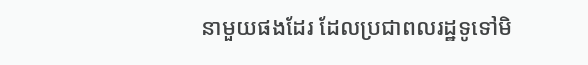នាមួយផងដែរ ដែលប្រជាពលរដ្ឋទូទៅមិ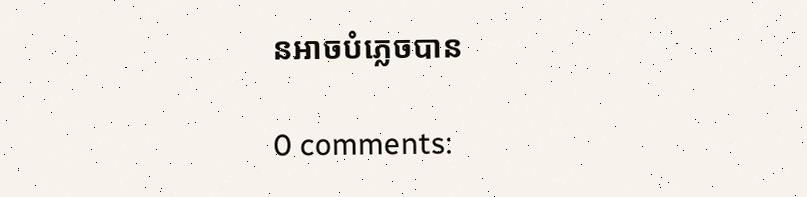នអាចបំភ្លេចបាន

0 comments: